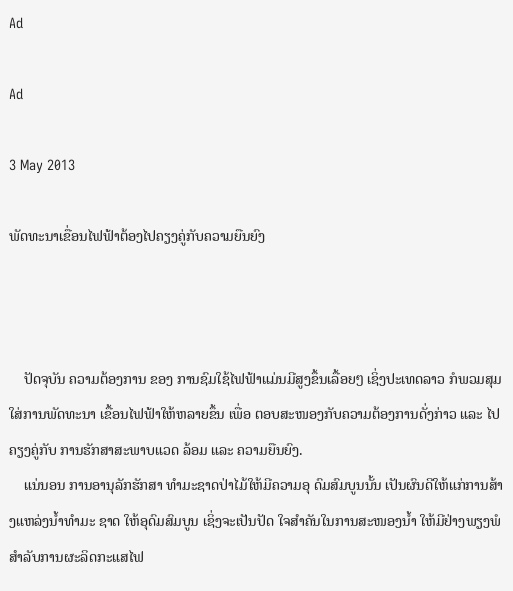Ad

Ad

3 May 2013

ພັດທະນາເຂື່ອນໄຟຟ້າຕ້ອງໄປຄຽງຄູ່ກັບຄວາມຍືນຍົງ



    ປັດຈຸບັນ ຄວາມຕ້ອງການ ຂອງ ການຊົມໃຊ້ໄຟຟ້າແມ່ນມີສູງຂຶ້ນເລື້ອຍໆ ເຊິ່ງປະເທດລາວ ກໍພວມສຸມໃສ່ການພັດທະນາ ເຂື້ອນໄຟຟ້າໃຫ້ຫລາຍຂຶ້ນ ເພື່ອ ຕອບສະໜອງກັບຄວາມຕ້ອງການດັ່ງກ່າວ ແລະ ໄປຄຽງຄູ່ກັບ ການຮັກສາສະພາບແວດ ລ້ອມ ແລະ ຄວາມຍືນຍົງ.
    ແນ່ນອນ ການອານຸລັກຮັກສາ ທຳມະຊາດປ່າໄມ້ໃຫ້ມີຄວາມອຸ ດົມສົມບູນນັ້ນ ເປັນຜົນດີໃຫ້ແກ່ການສ້າງແຫລ່ງນ້ຳທຳມະ ຊາດ ໃຫ້ອຸດົມສົມບູນ ເຊິ່ງຈະເປັນປັດ ໃຈສຳຄັນໃນການສະໜອງນ້ຳ ໃຫ້ມີຢ່າງພຽງພໍສຳລັບການຜະລິດກະແສໄຟ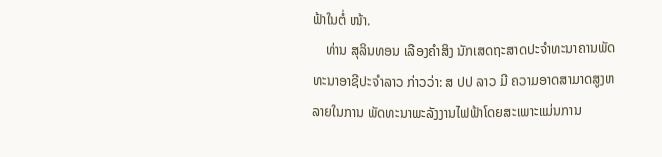ຟ້າໃນຕໍ່ ໜ້າ.
    ທ່ານ ສຸລິນທອນ ເລືອງຄຳສິງ ນັກເສດຖະສາດປະຈຳທະນາຄານພັດທະນາອາຊີປະຈຳລາວ ກ່າວວ່າ: ສ ປປ ລາວ ມີ ຄວາມອາດສາມາດສູງຫລາຍໃນການ ພັດທະນາພະລັງງານໄຟຟ້າໂດຍສະເພາະແມ່ນການ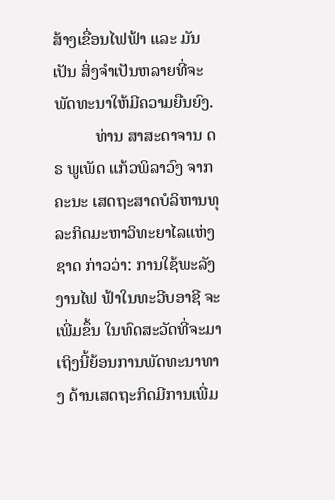ສ້າງເຂື່ອນໄຟຟ້າ ແລະ ມັນເປັນ ສິ່ງຈຳເປັນຫລາຍທີ່ຈະພັດທະນາໃຫ້ມີຄວາມຍືນຍົງ.
          ທ່ານ ສາສະດາຈານ ດຣ ພູເພັດ ແກ້ວພິລາວົງ ຈາກຄະນະ ເສດຖະສາດບໍລິຫານທຸລະກິດມະຫາວິທະຍາໄລແຫ່ງ ຊາດ ກ່າວວ່າ: ການໃຊ້ພະລັງງານໄຟ ຟ້າໃນທະວີບອາຊີ ຈະເພີ່ມຂຶ້ນ ໃນທົດສະວັດທີ່ຈະມາເຖິງນີ້ຍ້ອນການພັດທະນາທາງ ດ້ານເສດຖະກິດມີການເພີ່ມ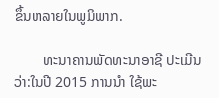ຂຶ້ນຫລາຍໃນພູມິພາກ.

        ທະນາຄານພັດທະນາອາຊີ ປະເມີນວ່າ:ໃນປີ 2015 ການນຳ ໃຊ້ພະ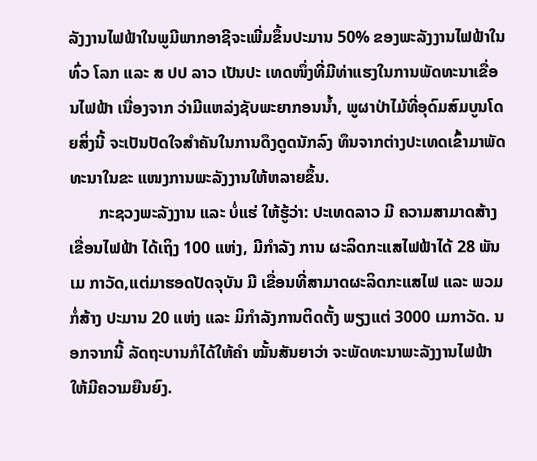ລັງງານໄຟຟ້າໃນພູມີພາກອາຊີຈະເພີ່ມຂຶ້ນປະມານ 50% ຂອງພະລັງງານໄຟຟ້າໃນທົ່ວ ໂລກ ແລະ ສ ປປ ລາວ ເປັນປະ ເທດໜຶ່ງທີ່ມີທ່າແຮງໃນການພັດທະນາເຂື່ອນໄຟຟ້າ ເນື່ອງຈາກ ວ່າມີແຫລ່ງຊັບພະຍາກອນນ້ຳ, ພູຜາປ່າໄມ້ທີ່ອຸດົມສົມບູນໂດຍສິ່ງນີ້ ຈະເປັນປັດໃຈສຳຄັນໃນການດຶງດູດນັກລົງ ທຶນຈາກຕ່າງປະເທດເຂົ້າມາພັດທະນາໃນຂະ ແໜງການພະລັງງານໃຫ້ຫລາຍຂຶ້ນ.
       ກະຊວງພະລັງງານ ແລະ ບໍ່ແຮ່ ໃຫ້ຮູ້ວ່າ: ປະເທດລາວ ມີ ຄວາມສາມາດສ້າງເຂື່ອນໄຟຟ້າ ໄດ້ເຖິງ 100 ແຫ່ງ, ມີກຳລັງ ການ ຜະລິດກະແສໄຟຟ້າໄດ້ 28 ພັນເມ ກາວັດ,ແຕ່ມາຮອດປັດຈຸບັນ ມີ ເຂື່ອນທີ່ສາມາດຜະລິດກະແສໄຟ ແລະ ພວມກໍ່ສ້າງ ປະມານ 20 ແຫ່ງ ແລະ ມິກຳລັງການຕິດຕັ້ງ ພຽງແຕ່ 3000 ເມກາວັດ. ນອກຈາກນີ້ ລັດຖະບານກໍໄດ້ໃຫ້ຄຳ ໝັ້ນສັນຍາວ່າ ຈະພັດທະນາພະລັງງານໄຟຟ້າໃຫ້ມີຄວາມຍືນຍົງ.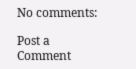No comments:

Post a Comment